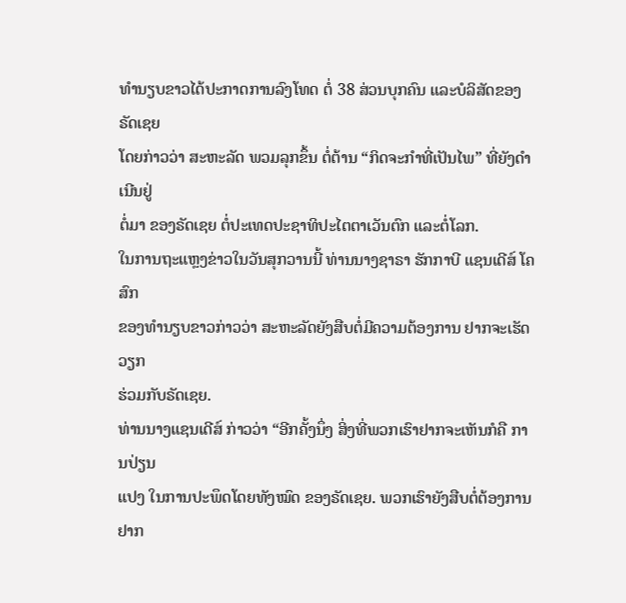ທຳນຽບຂາວໄດ້ປະກາດການລົງໂທດ ຕໍ່ 38 ສ່ວນບຸກຄົນ ແລະບໍລິສັດຂອງຣັດເຊຍ
ໂດຍກ່າວວ່າ ສະຫະລັດ ພວມລຸກຂຶ້ນ ຕໍ່ຕ້ານ “ກິດຈະກຳທີ່ເປັນໄພ” ທີ່ຍັງດຳເນີນຢູ່
ຕໍ່ມາ ຂອງຣັດເຊຍ ຕໍ່ປະເທດປະຊາທິປະໄຕຕາເວັນຕົກ ແລະຕໍ່ໂລກ.
ໃນການຖະແຫຼງຂ່າວໃນວັນສຸກວານນີ້ ທ່ານນາງຊາຣາ ຮັກກາບີ ແຊນເດີສ໌ ໂຄສົກ
ຂອງທຳນຽບຂາວກ່າວວ່າ ສະຫະລັດຍັງສືບຕໍ່ມີຄວາມຕ້ອງການ ຢາກຈະເຮັດວຽກ
ຮ່ວມກັບຣັດເຊຍ.
ທ່ານນາງແຊນເດີສ໌ ກ່າວວ່າ “ອີກຄັ້ງນຶ່ງ ສິ່ງທີ່ພວກເຮົາຢາກຈະເຫັນກໍຄື ການປ່ຽນ
ແປງ ໃນການປະພຶດໂດຍທັງໝົດ ຂອງຣັດເຊຍ. ພວກເຮົາຍັງສືບຕໍ່ຕ້ອງການຢາກ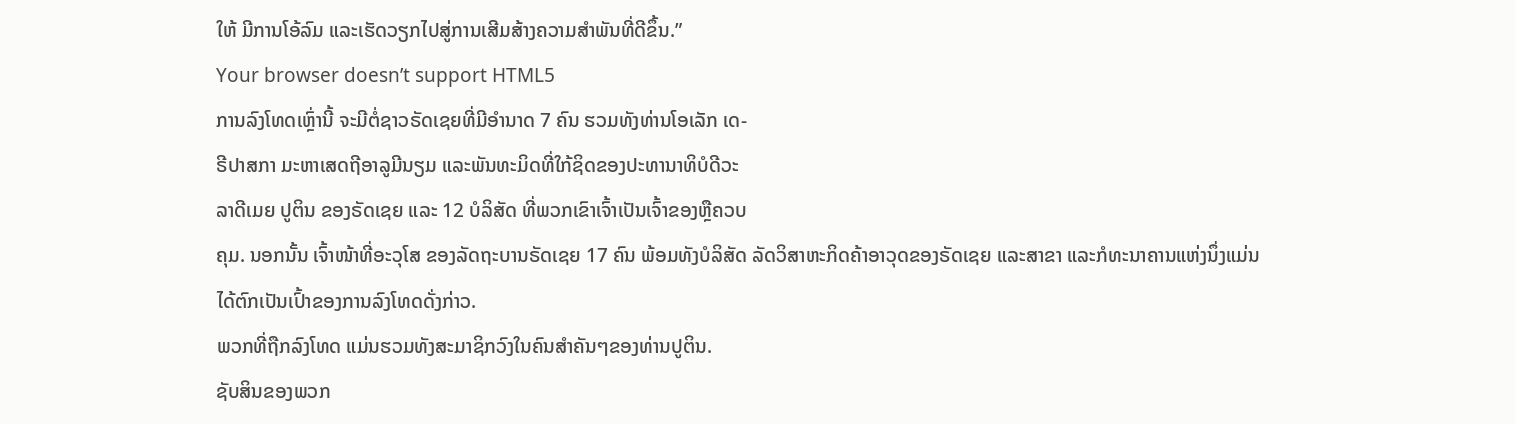ໃຫ້ ມີການໂອ້ລົມ ແລະເຮັດວຽກໄປສູ່ການເສີມສ້າງຄວາມສຳພັນທີ່ດີຂຶ້ນ.”
Your browser doesn’t support HTML5
ການລົງໂທດເຫຼົ່ານີ້ ຈະມີຕໍ່ຊາວຣັດເຊຍທີ່ມີອຳນາດ 7 ຄົນ ຮວມທັງທ່ານໂອເລັກ ເດ-
ຣີປາສກາ ມະຫາເສດຖີອາລູມີນຽມ ແລະພັນທະມິດທີ່ໃກ້ຊິດຂອງປະທານາທິບໍດີວະ
ລາດີເມຍ ປູຕິນ ຂອງຣັດເຊຍ ແລະ 12 ບໍລິສັດ ທີ່ພວກເຂົາເຈົ້າເປັນເຈົ້າຂອງຫຼືຄວບ
ຄຸມ. ນອກນັ້ນ ເຈົ້າໜ້າທີ່ອະວຸໂສ ຂອງລັດຖະບານຣັດເຊຍ 17 ຄົນ ພ້ອມທັງບໍລິສັດ ລັດວິສາຫະກິດຄ້າອາວຸດຂອງຣັດເຊຍ ແລະສາຂາ ແລະກໍທະນາຄານແຫ່ງນຶ່ງແມ່ນ
ໄດ້ຕົກເປັນເປົ້າຂອງການລົງໂທດດັ່ງກ່າວ.
ພວກທີ່ຖືກລົງໂທດ ແມ່ນຮວມທັງສະມາຊິກວົງໃນຄົນສຳຄັນໆຂອງທ່ານປູຕິນ.
ຊັບສິນຂອງພວກ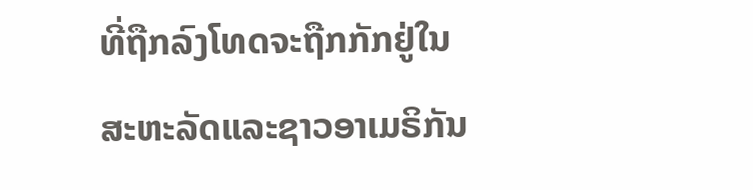ທີ່ຖືກລົງໂທດຈະຖືກກັກຢູ່ໃນສະຫະລັດແລະຊາວອາເມຣິກັນ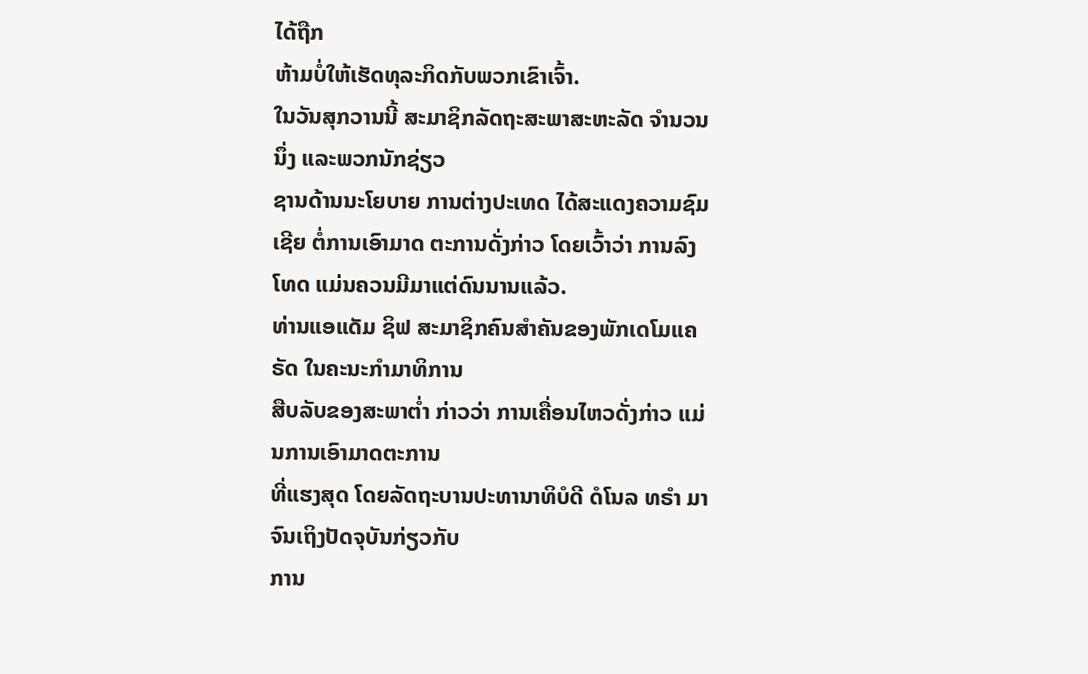ໄດ້ຖືກ
ຫ້າມບໍ່ໃຫ້ເຮັດທຸລະກິດກັບພວກເຂົາເຈົ້າ.
ໃນວັນສຸກວານນີ້ ສະມາຊິກລັດຖະສະພາສະຫະລັດ ຈຳນວນນຶ່ງ ແລະພວກນັກຊ່ຽວ
ຊານດ້ານນະໂຍບາຍ ການຕ່າງປະເທດ ໄດ້ສະແດງຄວາມຊົມເຊີຍ ຕໍ່ການເອົາມາດ ຕະການດັ່ງກ່າວ ໂດຍເວົ້າວ່າ ການລົງໂທດ ແມ່ນຄວນມີມາແຕ່ດົນນານແລ້ວ.
ທ່ານແອແດັມ ຊິຟ ສະມາຊິກຄົນສຳຄັນຂອງພັກເດໂມແຄຣັດ ໃນຄະນະກຳມາທິການ
ສືບລັບຂອງສະພາຕ່ຳ ກ່າວວ່າ ການເຄື່ອນໄຫວດັ່ງກ່າວ ແມ່ນການເອົາມາດຕະການ
ທີ່ແຮງສຸດ ໂດຍລັດຖະບານປະທານາທິບໍດີ ດໍໂນລ ທຣຳ ມາຈົນເຖິງປັດຈຸບັນກ່ຽວກັບ
ການ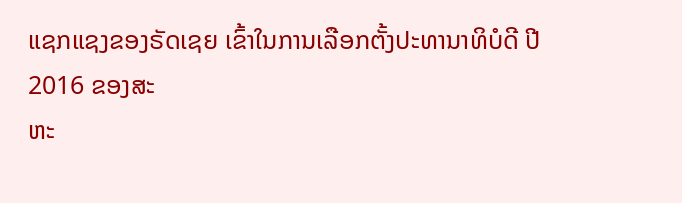ແຊກແຊງຂອງຣັດເຊຍ ເຂົ້າໃນການເລືອກຕັ້ງປະທານາທິບໍດີ ປີ 2016 ຂອງສະ
ຫະ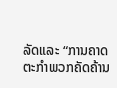ລັດແລະ “ການຄາດຕະກຳພວກຄັດຄ້ານ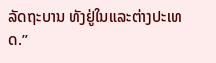ລັດຖະບານ ທັງຢູ່ໃນແລະຕ່າງປະເທດ.”